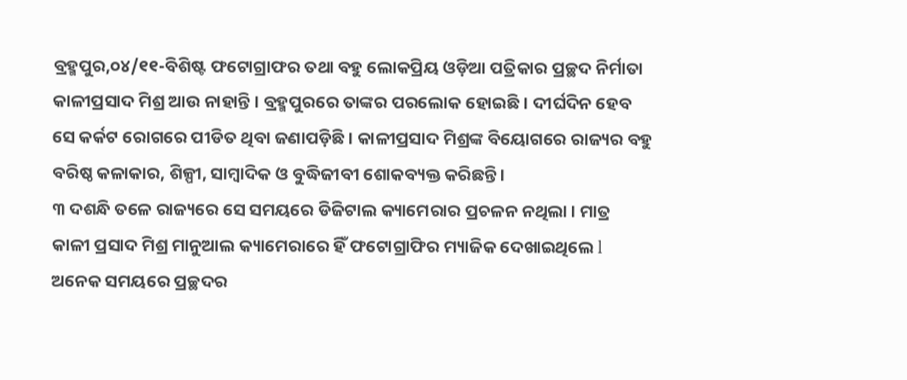ବ୍ରହ୍ମପୁର,୦୪/୧୧-ବିଶିଷ୍ଟ ଫଟୋଗ୍ରାଫର ତଥା ବହୁ ଲୋକପ୍ରିୟ ଓଡ଼ିଆ ପତ୍ରିକାର ପ୍ରଚ୍ଛଦ ନିର୍ମାତା କାଳୀପ୍ରସାଦ ମିଶ୍ର ଆଉ ନାହାନ୍ତି । ବ୍ରହ୍ମପୁରରେ ତାଙ୍କର ପରଲୋକ ହୋଇଛି । ଦୀର୍ଘଦିନ ହେବ ସେ କର୍କଟ ରୋଗରେ ପୀଡିତ ଥିବା ଜଣାପଡ଼ିଛି । କାଳୀପ୍ରସାଦ ମିଶ୍ରଙ୍କ ବିୟୋଗରେ ରାଜ୍ୟର ବହୁ ବରିଷ୍ଠ କଳାକାର, ଶିଳ୍ପୀ, ସାମ୍ୱାଦିକ ଓ ବୁଦ୍ଧିଜୀବୀ ଶୋକବ୍ୟକ୍ତ କରିଛନ୍ତି ।
୩ ଦଶନ୍ଧି ତଳେ ରାଜ୍ୟରେ ସେ ସମୟରେ ଡିଜିଟାଲ କ୍ୟାମେରାର ପ୍ରଚଳନ ନଥିଲା । ମାତ୍ର କାଳୀ ପ୍ରସାଦ ମିଶ୍ର ମାନୁଆଲ କ୍ୟାମେରାରେ ହିଁ ଫଟୋଗ୍ରାଫିର ମ୍ୟାଜିକ ଦେଖାଇଥିଲେ l ଅନେକ ସମୟରେ ପ୍ରଚ୍ଛଦର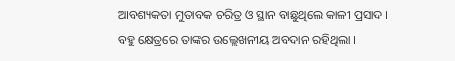ଆବଶ୍ୟକତା ମୁତାବକ ଚରିତ୍ର ଓ ସ୍ଥାନ ବାଛୁଥିଲେ କାଳୀ ପ୍ରସାଦ । ବହୁ କ୍ଷେତ୍ରରେ ତାଙ୍କର ଉଲ୍ଲେଖନୀୟ ଅବଦାନ ରହିଥିଲା ।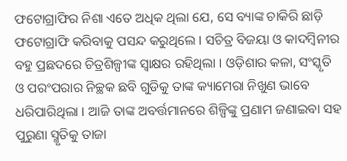ଫଟୋଗ୍ରାଫିର ନିଶା ଏତେ ଅଧିକ ଥିଲା ଯେ, ସେ ବ୍ୟାଙ୍କ ଚାକିରି ଛାଡ଼ି ଫଟୋଗ୍ରାଫି କରିବାକୁ ପସନ୍ଦ କରୁଥିଲେ । ସଚିତ୍ର ବିଜୟା ଓ କାଦମ୍ୱିନୀର ବହୁ ପ୍ରଛଦରେ ଚିତ୍ରଶିଳ୍ପୀଙ୍କ ସ୍ୱାକ୍ଷର ରହିଥିଲା । ଓଡ଼ିଶାର କଳା, ସଂସ୍କୃତି ଓ ପରଂପରାର ନିଚ୍ଛକ ଛବି ଗୁଡିକୁ ତାଙ୍କ କ୍ୟାମେରା ନିଖୁଣ ଭାବେ ଧରିପାରିଥିଲା । ଆଜି ତାଙ୍କ ଅବର୍ତ୍ତମାନରେ ଶିଳ୍ପିଙ୍କୁ ପ୍ରଣାମ ଜଣାଇବା ସହ ପୁରୁଣା ସ୍ମୃତିକୁ ତାଜା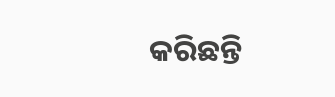କରିଛନ୍ତି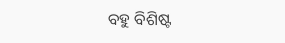ବହୁ ବିଶିଷ୍ଟ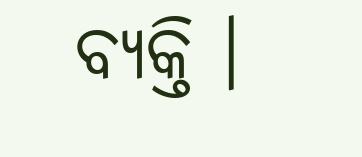ବ୍ୟକ୍ତି ।